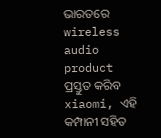ଭାରତରେ wireless audio product ପ୍ରସ୍ତୁତ କରିବ xiaomi, ଏହି କମ୍ପାନୀ ସହିତ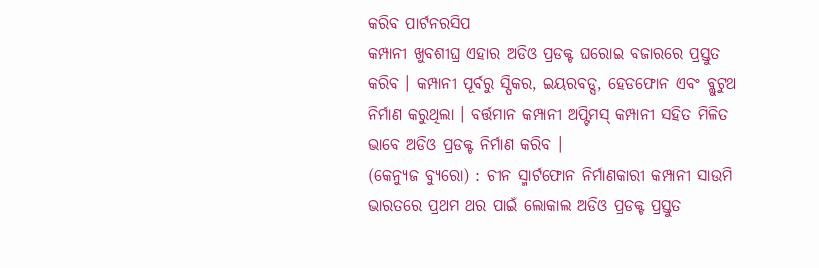କରିବ ପାର୍ଟନରସିପ
କମ୍ପାନୀ ଖୁବଶୀଘ୍ର ଏହାର ଅଡିଓ ପ୍ରଡକ୍ଟ ଘରୋଇ ବଜାରରେ ପ୍ରସ୍ତୁତ କରିବ । କମ୍ପାନୀ ପୂର୍ବରୁ ସ୍ପିକର, ଇୟରବଡ୍ସ, ହେଡଫୋନ ଏବଂ ବ୍ଲୁଟୁଥ ନିର୍ମାଣ କରୁଥିଲା । ବର୍ତ୍ତମାନ କମ୍ପାନୀ ଅପ୍ଟିମସ୍ କମ୍ପାନୀ ସହିତ ମିଳିତ ଭାବେ ଅଡିଓ ପ୍ରଡକ୍ଟ ନିର୍ମାଣ କରିବ ।
(କେନ୍ୟୁଜ ବ୍ୟୁରୋ) : ଚୀନ ସ୍ମାର୍ଟଫୋନ ନିର୍ମାଣକାରୀ କମ୍ପାନୀ ସାଉମି ଭାରତରେ ପ୍ରଥମ ଥର ପାଇଁ ଲୋକାଲ ଅଡିଓ ପ୍ରଡକ୍ଟ ପ୍ରସ୍ତୁତ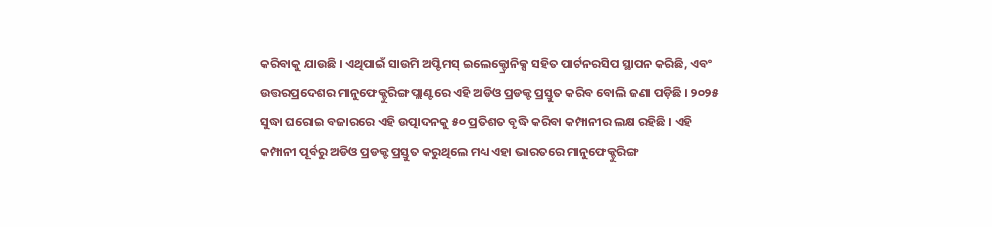କରିବାକୁ ଯାଉଛି । ଏଥିପାଇଁ ସାଉମି ଅପ୍ଟିମସ୍ ଇଲେକ୍ଟ୍ରୋନିକ୍ସ ସହିତ ପାର୍ଟନରସିପ ସ୍ଥାପନ କରିଛି, ଏବଂ ଉତ୍ତରପ୍ରଦେଶର ମାନୁଫେକ୍ଚୁରିଙ୍ଗ ପ୍ଲାଣ୍ଟରେ ଏହି ଅଡିଓ ପ୍ରଡକ୍ଟ ପ୍ରସ୍ତୁତ କରିବ ବୋଲି ଜଣା ପଡ଼ିଛି । ୨୦୨୫ ସୁଦ୍ଧା ଘରୋଇ ବଜାରରେ ଏହି ଉତ୍ପାଦନକୁ ୫୦ ପ୍ରତିଶତ ବୃଦ୍ଧି କରିବା କମ୍ପାନୀର ଲକ୍ଷ ରହିଛି । ଏହି କମ୍ପାନୀ ପୂର୍ବରୁ ଅଡିଓ ପ୍ରଡକ୍ଟ ପ୍ରସ୍ତୁତ କରୁଥିଲେ ମଧ୍ୟ ଏହା ଭାରତରେ ମାନୁଫେକ୍ଚୁରିଙ୍ଗ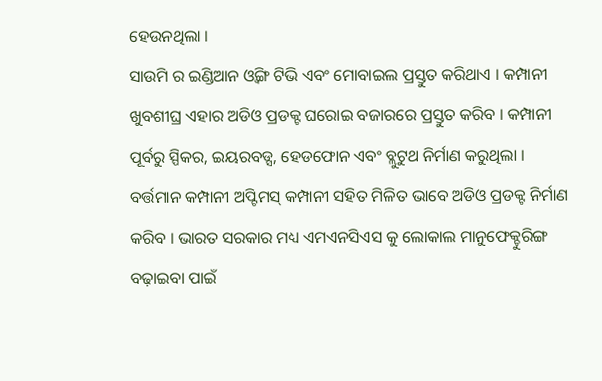ହେଉନଥିଲା ।
ସାଉମି ର ଇଣ୍ଡିଆନ ଓ୍ଵିଙ୍ଗ ଟିଭି ଏବଂ ମୋବାଇଲ ପ୍ରସ୍ତୁତ କରିଥାଏ । କମ୍ପାନୀ ଖୁବଶୀଘ୍ର ଏହାର ଅଡିଓ ପ୍ରଡକ୍ଟ ଘରୋଇ ବଜାରରେ ପ୍ରସ୍ତୁତ କରିବ । କମ୍ପାନୀ ପୂର୍ବରୁ ସ୍ପିକର, ଇୟରବଡ୍ସ, ହେଡଫୋନ ଏବଂ ବ୍ଲୁଟୁଥ ନିର୍ମାଣ କରୁଥିଲା । ବର୍ତ୍ତମାନ କମ୍ପାନୀ ଅପ୍ଟିମସ୍ କମ୍ପାନୀ ସହିତ ମିଳିତ ଭାବେ ଅଡିଓ ପ୍ରଡକ୍ଟ ନିର୍ମାଣ କରିବ । ଭାରତ ସରକାର ମଧ୍ୟ ଏମଏନସିଏସ କୁ ଲୋକାଲ ମାନୁଫେକ୍ଚୁରିଙ୍ଗ ବଢ଼ାଇବା ପାଇଁ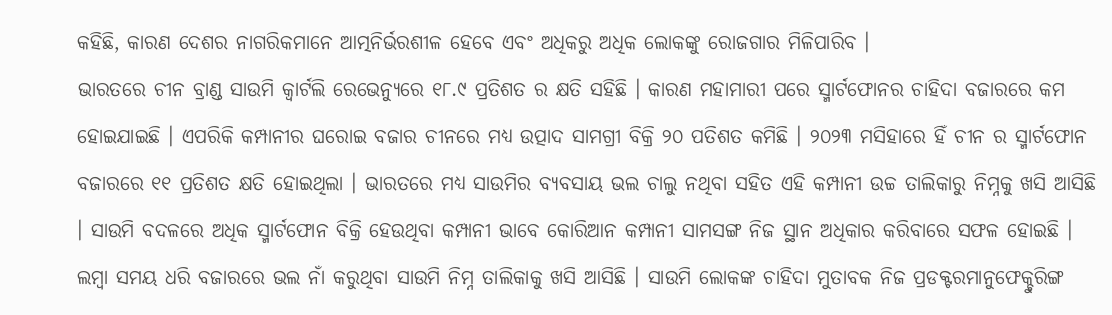କହିଛି, କାରଣ ଦେଶର ନାଗରିକମାନେ ଆତ୍ମନିର୍ଭରଶୀଳ ହେବେ ଏବଂ ଅଧିକରୁ ଅଧିକ ଲୋକଙ୍କୁ ରୋଜଗାର ମିଳିପାରିବ ।
ଭାରତରେ ଚୀନ ବ୍ରାଣ୍ଡ ସାଉମି କ୍ୱାର୍ଟଲି ରେଭେନ୍ୟୁରେ ୧୮.୯ ପ୍ରତିଶତ ର କ୍ଷତି ସହିଛି । କାରଣ ମହାମାରୀ ପରେ ସ୍ମାର୍ଟଫୋନର ଚାହିଦା ବଜାରରେ କମ ହୋଇଯାଇଛି । ଏପରିକି କମ୍ପାନୀର ଘରୋଇ ବଜାର ଚୀନରେ ମଧ୍ୟ ଉତ୍ପାଦ ସାମଗ୍ରୀ ବିକ୍ରି ୨୦ ପତିଶତ କମିଛି । ୨୦୨୩ ମସିହାରେ ହିଁ ଚୀନ ର ସ୍ମାର୍ଟଫୋନ ବଜାରରେ ୧୧ ପ୍ରତିଶତ କ୍ଷତି ହୋଇଥିଲା । ଭାରତରେ ମଧ୍ୟ ସାଉମିର ବ୍ୟବସାୟ ଭଲ ଚାଲୁ ନଥିବା ସହିତ ଏହି କମ୍ପାନୀ ଉଚ୍ଚ ତାଲିକାରୁ ନିମ୍ନକୁ ଖସି ଆସିଛି । ସାଉମି ବଦଳରେ ଅଧିକ ସ୍ମାର୍ଟଫୋନ ବିକ୍ରି ହେଉଥିବା କମ୍ପାନୀ ଭାବେ କୋରିଆନ କମ୍ପାନୀ ସାମସଙ୍ଗ ନିଜ ସ୍ଥାନ ଅଧିକାର କରିବାରେ ସଫଳ ହୋଇଛି । ଲମ୍ବା ସମୟ ଧରି ବଜାରରେ ଭଲ ନାଁ କରୁଥିବା ସାଉମି ନିମ୍ନ ତାଲିକାକୁ ଖସି ଆସିଛି । ସାଉମି ଲୋକଙ୍କ ଚାହିଦା ମୁତାବକ ନିଜ ପ୍ରଡକ୍ଟରମାନୁଫେକ୍ଚୁରିଙ୍ଗ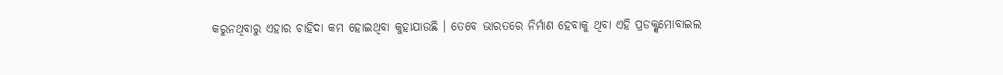କରୁନଥିବାରୁ ଏହାର ଚାହିଦା କମ ହୋଇଥିବା କୁହାଯାଉଛି । ତେବେ ଭାରତରେ ନିର୍ମାଣ ହେବାକୁ ଥିବା ଏହି ପ୍ରଡକ୍ଟ୍ସମୋବାଇଲ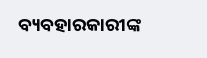ବ୍ୟବହାରକାରୀଙ୍କ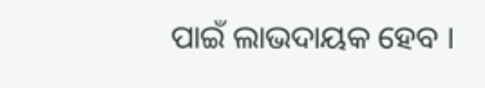ପାଇଁ ଲାଭଦାୟକ ହେବ ।